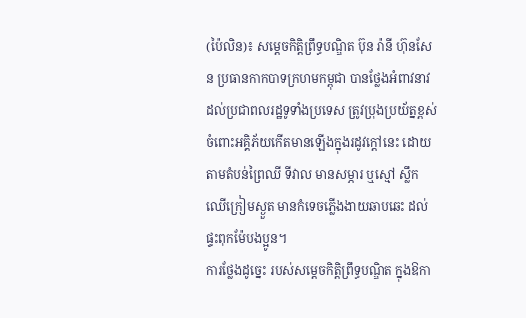(ប៉ៃលិន)៖ សម្ដេចកិត្ដិព្រឹទ្ធបណ្ឌិត ប៊ុន រ៉ានី ហ៊ុនសែន ប្រធានកាកបាទក្រហមកម្ពុជា បានថ្លែងអំពាវនាវដល់ប្រជាពលរដ្ឋទូទាំងប្រទេស ត្រូវប្រុងប្រយ័ត្នខ្ពស់ ចំពោះអគ្គិភ័យកើតមានឡើងក្នុងរដូវក្ដៅនេះ ដោយតាមតំបន់ព្រៃឈី ទីវាល មានសម្ភារ ឬស្មៅ ស្លឹកឈើក្រៀមស្ងួត មានកំទេចភ្លើងងាយឆាបឆេះ ដល់ផ្ទះពុកម៉ែបងប្អូន។
ការថ្លែងដូច្នេះ របស់សម្ដេចកិត្ដិព្រឹទ្ធបណ្ឌិត ក្នុងឱកា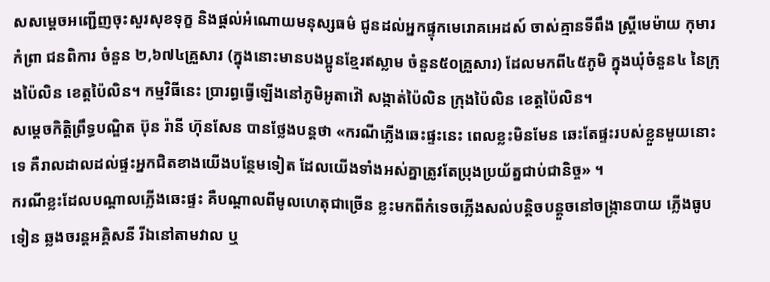សសម្ដេចអញ្ជើញចុះសួរសុខទុក្ខ និងផ្ដល់អំណោយមនុស្សធម៌ ជូនដល់អ្នកផ្ទុកមេរោគអេដស៍ ចាស់គ្មានទីពឹង ស្ដ្រីមេម៉ាយ កុមារកំព្រា ជនពិការ ចំនួន ២,៦៧៤គ្រួសារ (ក្នុងនោះមានបងប្អូនខ្មែរឥស្លាម ចំនួន៥០គ្រួសារ) ដែលមកពី៤៥ភូមិ ក្នុងឃុំចំនួន៤ នៃក្រុងប៉ៃលិន ខេត្ដប៉ៃលិន។ កម្មវិធីនេះ ប្រារព្ធធ្វើឡើងនៅភូមិអូតាវ៉ៅ សង្កាត់ប៉ៃលិន ក្រុងប៉ៃលិន ខេត្ដប៉ៃលិន។
សម្ដេចកិត្ដិព្រឹទ្ធបណ្ឌិត ប៊ុន រ៉ានី ហ៊ុនសែន បានថ្លែងបន្ដថា «ករណីភ្លើងឆេះផ្ទះនេះ ពេលខ្លះមិនមែន ឆេះតែផ្ទះរបស់ខ្លួនមួយនោះទេ គឺរាលដាលដល់ផ្ទះអ្នកជិតខាងយើងបន្ថែមទៀត ដែលយើងទាំងអស់គ្នាត្រូវតែប្រុងប្រយ័ត្នជាប់ជានិច្ច» ។
ករណីខ្លះដែលបណ្ដាលភ្លើងឆេះផ្ទះ គឺបណ្ដាលពីមូលហេតុជាច្រើន ខ្លះមកពីកំទេចភ្លើងសល់បន្ដិចបន្ដួចនៅចង្ក្រានបាយ ភ្លើងធូបទៀន ឆ្លងចរន្ដអគ្គិសនី រីឯនៅតាមវាល ឬ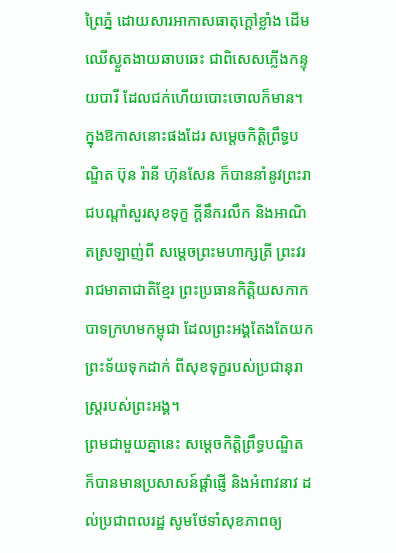ព្រៃភ្នំ ដោយសារអាកាសធាតុក្ដៅខ្លាំង ដើមឈើស្ងួតងាយឆាបឆេះ ជាពិសេសភ្លើងកន្ទុយបារី ដែលជក់ហើយបោះចោលក៏មាន។
ក្នុងឱកាសនោះផងដែរ សម្ដេចកិត្ដិព្រឹទ្ធបណ្ឌិត ប៊ុន រ៉ានី ហ៊ុនសែន ក៏បាននាំនូវព្រះរាជបណ្តាំសួរសុខទុក្ខ ក្តីនឹករលឹក និងអាណិតស្រឡាញ់ពី សម្តេចព្រះមហាក្សត្រី ព្រះវររាជមាតាជាតិខ្មែរ ព្រះប្រធានកិត្តិយសកាកបាទក្រហមកម្ពុជា ដែលព្រះអង្គតែងតែយកព្រះទ័យទុកដាក់ ពីសុខទុក្ខរបស់ប្រជានុរាស្រ្តរបស់ព្រះអង្គ។
ព្រមជាមួយគ្នានេះ សម្ដេចកិត្ដិព្រឹទ្ធបណ្ឌិត ក៏បានមានប្រសាសន៍ផ្ដាំផ្ញើ និងអំពាវនាវ ដល់ប្រជាពលរដ្ឋ សូមថែទាំសុខភាពឲ្យ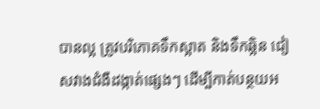បានល្អ ត្រូវបរិភោគទឹកស្អាត និងទឹកឆ្អិន ជៀសវាងជំងឺដង្កាត់ផ្សេងៗ ដើម្បីកាត់បន្ថយអ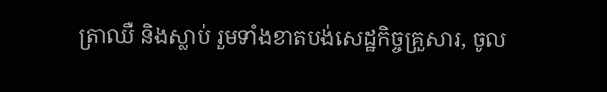ត្រាឈឺ និងស្លាប់ រួមទាំងខាតបង់សេដ្ឋកិច្ចគ្រួសារ, ចូល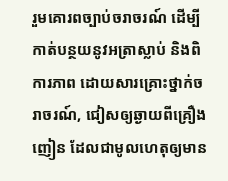រួមគោរពច្បាប់ចរាចរណ៍ ដើម្បីកាត់បន្ថយនូវអត្រាស្លាប់ និងពិការភាព ដោយសារគ្រោះថ្នាក់ចរាចរណ៍, ជៀសឲ្យឆ្ងាយពីគ្រឿងញៀន ដែលជាមូលហេតុឲ្យមាន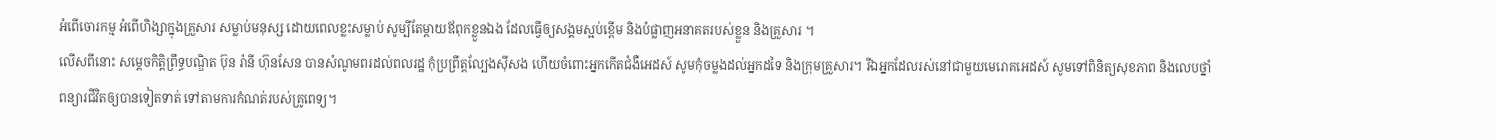អំពើចោរកម្ម អំពើហិង្សាក្នុងគ្រួសារ សម្លាប់មនុស្ស ដោយពេលខ្លះសម្លាប់ សូម្បីតែម្ដាយឪពុកខ្លួនឯង ដែលធ្វើឲ្យសង្គមស្អប់ខ្ពើម និងបំផ្លាញអនាគតរបស់ខ្លួន និងគ្រួសារ ។
លើសពីនោះ សម្ដេចកិត្ដិព្រឹទ្ធបណ្ឌិត ប៊ុន រ៉ានី ហ៊ុនសែន បានសំណូមពរដល់ពលរដ្ឋ កុំប្រព្រឹត្ដល្បែងស៊ីសង ហើយចំពោះអ្នកកើតជំងឺអេដស៍ សូមកុំចម្លងដល់អ្នកដទៃ និងក្រុមគ្រួសារ។ រីឯអ្នកដែលរស់នៅជាមួយមេរោគអេដស៍ សូមទៅពិនិត្យសុខភាព និងលេបថ្នាំពន្យារជីវិតឲ្យបានទៀតទាត់ ទៅតាមការកំណត់របស់គ្រូពេទ្យ។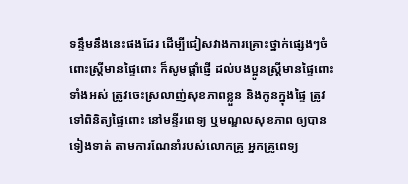ទន្ទឹមនឹងនេះផងដែរ ដើម្បីជៀសវាងការគ្រោះថ្នាក់ផ្សេងៗចំពោះស្ដ្រីមានផ្ទៃពោះ ក៏សូមផ្ដាំផ្ញើ ដល់បងប្អូនស្រ្ដីមានផ្ទៃពោះទាំងអស់ ត្រូវចេះស្រលាញ់សុខភាពខ្លួន និងកូនក្នុងផ្ទៃ ត្រូវទៅពិនិត្យផ្ទៃពោះ នៅមន្ទីរពេទ្យ ឬមណ្ឌលសុខភាព ឲ្យបានទៀងទាត់ តាមការណែនាំរបស់លោកគ្រូ អ្នកគ្រូពេទ្យ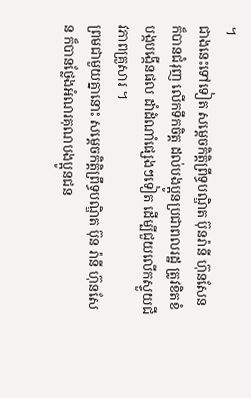។
ជាងនេះទៅទៀត សម្ដេចកិត្ដិព្រឹទ្ធបណ្ឌិត ប៊ុនរ៉ានី ហ៊ុនសែន ក៏បានជំរុញ លើកទឹកចិត្ដ ដល់បងប្អូនប្រជាពលរដ្ឋ ត្រូវខិតខំបង្កបង្កើនផល ដាំដំណាំផ្សេងៗទៀត ដើម្បីជួយលើកស្ទួយជីវភាពគ្រួសារ ។
ព្រមជាមួយគ្នានោះ សម្ដេចកិត្ដិព្រឹទ្ធបណ្ឌិត ប៊ុន រ៉ានី ហ៊ុនសែន ក៏បានថ្លែងអំណរគុណបងប្អូនជន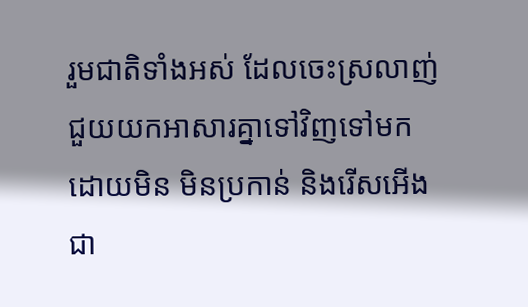រួមជាតិទាំងអស់ ដែលចេះស្រលាញ់ជួយយកអាសារគ្នាទៅវិញទៅមក ដោយមិន មិនប្រកាន់ និងរើសអើងជា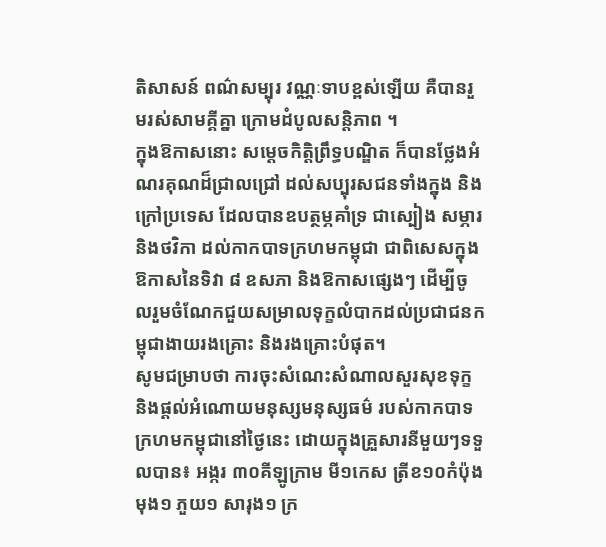តិសាសន៍ ពណ៌សម្បុរ វណ្ណៈទាបខ្ពស់ឡើយ គឺបានរួមរស់សាមគ្គីគ្នា ក្រោមដំបូលសន្តិភាព ។
ក្នុងឱកាសនោះ សម្ដេចកិត្ដិព្រឹទ្ធបណ្ឌិត ក៏បានថ្លែងអំណរគុណដ៏ជ្រាលជ្រៅ ដល់សប្បុរសជនទាំងក្នុង និងក្រៅប្រទេស ដែលបានឧបត្ថម្ភគាំទ្រ ជាស្បៀង សម្ភារ និងថវិកា ដល់កាកបាទក្រហមកម្ពុជា ជាពិសេសក្នុងឱកាសនៃទិវា ៨ ឧសភា និងឱកាសផ្សេងៗ ដើម្បីចូលរួមចំណែកជួយសម្រាលទុក្ខលំបាកដល់ប្រជាជនកម្ពុជាងាយរងគ្រោះ និងរងគ្រោះបំផុត។
សូមជម្រាបថា ការចុះសំណេះសំណាលសួរសុខទុក្ខ និងផ្ដល់អំណោយមនុស្សមនុស្សធម៌ របស់កាកបាទក្រហមកម្ពុជានៅថ្ងៃនេះ ដោយក្នុងគ្រួសារនីមួយៗទទួលបាន៖ អង្ករ ៣០គីឡូក្រាម មី១កេស ត្រីខ១០កំប៉ុង មុង១ ភួយ១ សារុង១ ក្រ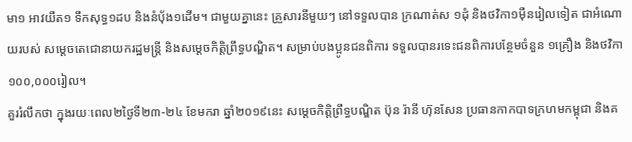មា១ អាវយឺត១ ទឹកសុទ្ធ១ដប និងនំបុ័ង១ដើម។ ជាមួយគ្នានេះ គ្រួសារនីមួយៗ នៅទទួលបាន ក្រណាត់ស ១ដុំ និងថវិកា១ម៉ឺនរៀលទៀត ជាអំណោយរបស់ សម្តេចតេជោនាយករដ្ឋមន្ត្រី និងសម្តេចកិត្តិព្រឹទ្ធបណ្ឌិត។ សម្រាប់បងប្អូនជនពិការ ទទួលបានរទេះជនពិការបន្ថែមចំនួន ១គ្រឿង និងថវិកា ១០០,០០០រៀល។
គួររំលឹកថា ក្នុងរយៈពេល២ថ្ងៃទី២៣-២៤ ខែមករា ឆ្នាំ២០១៩នេះ សម្តេចកិត្តិព្រឹទ្ធបណ្ឌិត ប៊ុន រ៉ានី ហ៊ុនសែន ប្រធានកាកបាទក្រហមកម្ពុជា និងគ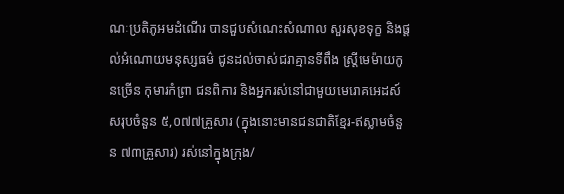ណៈប្រតិភូអមដំណើរ បានជួបសំណេះសំណាល សួរសុខទុក្ខ និងផ្តល់អំណោយមនុស្សធម៌ ជូនដល់ចាស់ជរាគ្មានទីពឹង ស្ត្រីមេម៉ាយកូនច្រើន កុមារកំព្រា ជនពិការ និងអ្នករស់នៅជាមួយមេរោគអេដស៍ សរុបចំនួន ៥,០៧៧គ្រួសារ (ក្នុងនោះមានជនជាតិខ្មែរ-ឥស្លាមចំនួន ៧៣គ្រួសារ) រស់នៅក្នុងក្រុង/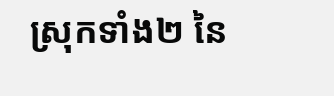ស្រុកទាំង២ នៃ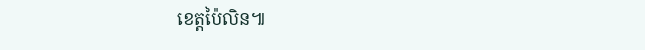ខេត្តប៉ៃលិន៕